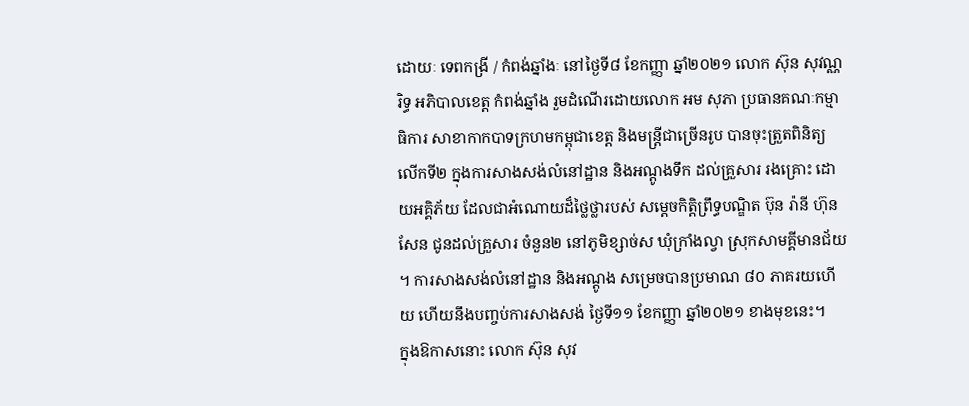ដោយៈ ទេពកង្រី / កំពង់ឆ្នាំងៈ នៅថ្ងៃទី៨ ខែកញ្ញា ឆ្នាំ២០២១ លោក ស៊ុន សុវណ្ណរិទ្ធ អភិបាលខេត្ត កំពង់ឆ្នាំង រួមដំណើរដោយលោក អម សុភា ប្រធានគណៈកម្មាធិការ សាខាកាកបាទក្រហមកម្ពុជាខេត្ត និងមន្ត្រីជាច្រើនរូប បានចុះត្រួតពិនិត្យ លើកទី២ ក្នុងការសាងសង់លំនៅដ្ឋាន និងឣណ្ដូងទឹក ដល់គ្រួសារ រងគ្រោះ ដោយអគ្គិភ័យ ដែលជាអំណោយដ៏ថ្លៃថ្លារបស់ សម្តេចកិត្តិព្រឹទ្ធបណ្ឌិត ប៊ុន រ៉ានី ហ៊ុន សែន ជូនដល់គ្រួសារ ចំនួន២ នៅភូមិខ្សាច់ស ឃុំក្រាំងល្វា ស្រុកសាមគ្គីមានជ័យ ។ ការសាងសង់លំនៅដ្ឋាន និងអណ្តូង សម្រេចបានប្រមាណ ៨០ ភាគរយហើយ ហើយនឹងបញ្ចប់ការសាងសង់ ថ្ងៃទី១១ ខែកញ្ញា ឆ្នាំ២០២១ ខាងមុខនេះ។
ក្នុងឱកាសនោះ លោក ស៊ុន សុវ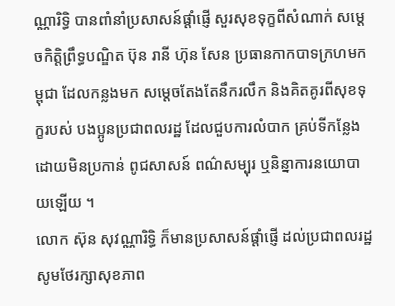ណ្ណារិទ្ធិ បានពាំនាំប្រសាសន៍ផ្តាំផ្ញើ សួរសុខទុក្ខពីសំណាក់ សម្តេចកិត្តិព្រឹទ្ធបណ្ឌិត ប៊ុន រានី ហ៊ុន សែន ប្រធានកាកបាទក្រហមកម្ពុជា ដែលកន្លងមក សម្តេចតែងតែនឹករលឹក និងគិតគូរពីសុខទុក្ខរបស់ បងប្អូនប្រជាពលរដ្ឋ ដែលជួបការលំបាក គ្រប់ទីកន្លែង ដោយមិនប្រកាន់ ពូជសាសន៍ ពណ៌សម្បុរ ឬនិន្នាការនយោបាយឡើយ ។
លោក ស៊ុន សុវណ្ណារិទ្ធិ ក៏មានប្រសាសន៍ផ្តាំផ្ញើ ដល់ប្រជាពលរដ្ឋ សូមថែរក្សាសុខភាព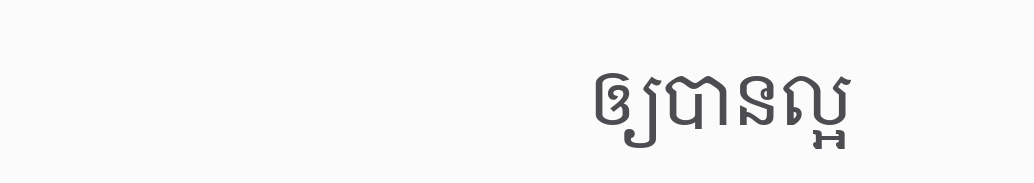ឲ្យបានល្អ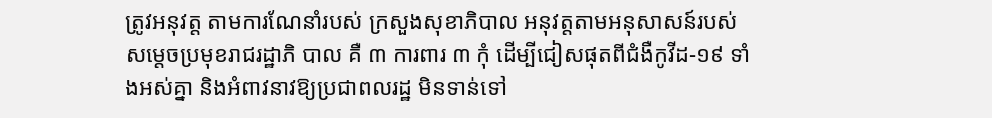ត្រូវអនុវត្ត តាមការណែនាំរបស់ ក្រសួងសុខាភិបាល អនុវត្តតាមអនុសាសន៍របស់ សម្តេចប្រមុខរាជរដ្ឋាភិ បាល គឺ ៣ ការពារ ៣ កុំ ដើម្បីជៀសផុតពីជំងឺកូវីដ-១៩ ទាំងអស់គ្នា និងអំពាវនាវឱ្យប្រជាពលរដ្ឋ មិនទាន់ទៅ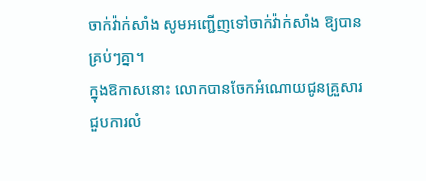ចាក់វ៉ាក់សាំង សូមអញ្ជើញទៅចាក់វ៉ាក់សាំង ឱ្យបានគ្រប់ៗគ្នា។
ក្នុងឱកាសនោះ លោកបានចែកអំណោយជូនគ្រួសារ ជួបការលំ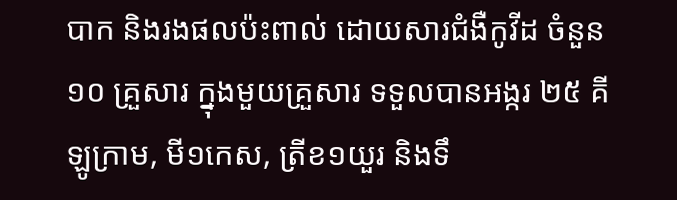បាក និងរងផលប៉ះពាល់ ដោយសារជំងឺកូវីដ ចំនួន ១០ គ្រួសារ ក្នុងមួយគ្រួសារ ទទួលបានអង្ករ ២៥ គីឡូក្រាម, មី១កេស, ត្រីខ១យួរ និងទឹ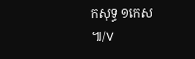កសុទ្ធ ១កេស ៕/V